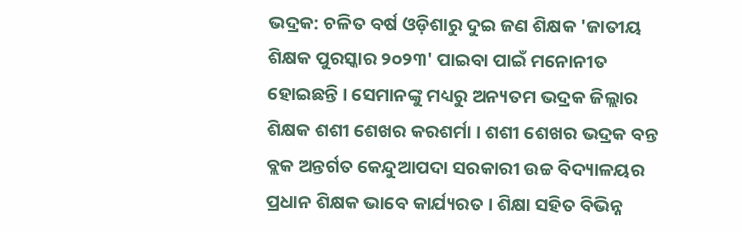ଭଦ୍ରକ: ଚଳିତ ବର୍ଷ ଓଡ଼ିଶାରୁ ଦୁଇ ଜଣ ଶିକ୍ଷକ 'ଜାତୀୟ ଶିକ୍ଷକ ପୁରସ୍କାର ୨୦୨୩' ପାଇବା ପାଇଁ ମନୋନୀତ ହୋଇଛନ୍ତି । ସେମାନଙ୍କୁ ମଧ୍ୟରୁ ଅନ୍ୟତମ ଭଦ୍ରକ ଜିଲ୍ଲାର ଶିକ୍ଷକ ଶଶୀ ଶେଖର କରଶର୍ମା । ଶଶୀ ଶେଖର ଭଦ୍ରକ ବନ୍ତ ବ୍ଲକ ଅନ୍ତର୍ଗତ କେନ୍ଦୁଆପଦା ସରକାରୀ ଉଚ୍ଚ ବିଦ୍ୟାଳୟର ପ୍ରଧାନ ଶିକ୍ଷକ ଭାବେ କାର୍ଯ୍ୟରତ । ଶିକ୍ଷା ସହିତ ବିଭିନ୍ନ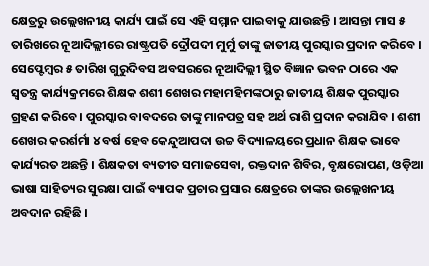କ୍ଷେତ୍ରରୁ ଉଲ୍ଲେଖନୀୟ କାର୍ଯ୍ୟ ପାଇଁ ସେ ଏହି ସମ୍ମାନ ପାଇବାକୁ ଯାଉଛନ୍ତି । ଆସନ୍ତା ମାସ ୫ ତାରିଖରେ ନୂଆଦିଲ୍ଲୀରେ ରାଷ୍ଟ୍ରପତି ଦ୍ରୌପଦୀ ମୁର୍ମୁ ତାଙ୍କୁ ଜାତୀୟ ପୁରସ୍କାର ପ୍ରଦାନ କରିବେ ।
ସେପ୍ଟେମ୍ବର ୫ ତାରିଖ ଗୁରୁଦିବସ ଅବସରରେ ନୂଆଦିଲ୍ଲୀ ସ୍ଥିତ ବିଜ୍ଞାନ ଭବନ ଠାରେ ଏକ ସ୍ବତନ୍ତ୍ର କାର୍ଯ୍ୟକ୍ରମରେ ଶିକ୍ଷକ ଶଶୀ ଶେଖର ମହାମହିମଙ୍କଠାରୁ ଜାତୀୟ ଶିକ୍ଷକ ପୁରସ୍କାର ଗ୍ରହଣ କରିବେ । ପୁରସ୍କାର ବାବଦରେ ତାଙ୍କୁ ମାନପତ୍ର ସହ ଅର୍ଥ ରାଶି ପ୍ରଦାନ କରାଯିବ । ଶଶୀ ଶେଖର କରର୍ଶର୍ମା ୪ ବର୍ଷ ହେବ କେନ୍ଦୁଆପଦା ଉଚ୍ଚ ବିଦ୍ୟାଳୟରେ ପ୍ରଧାନ ଶିକ୍ଷକ ଭାବେ କାର୍ଯ୍ୟରତ ଅଛନ୍ତି । ଶିକ୍ଷକତା ବ୍ୟତୀତ ସମାଜସେବା, ରକ୍ତଦାନ ଶିବିର, ବୃକ୍ଷରୋପଣ, ଓଡ଼ିଆ ଭାଷା ସାହିତ୍ୟର ସୁରକ୍ଷା ପାଇଁ ବ୍ୟାପକ ପ୍ରଚାର ପ୍ରସାର କ୍ଷେତ୍ରରେ ତାଙ୍କର ଉଲ୍ଲେଖନୀୟ ଅବଦାନ ରହିଛି ।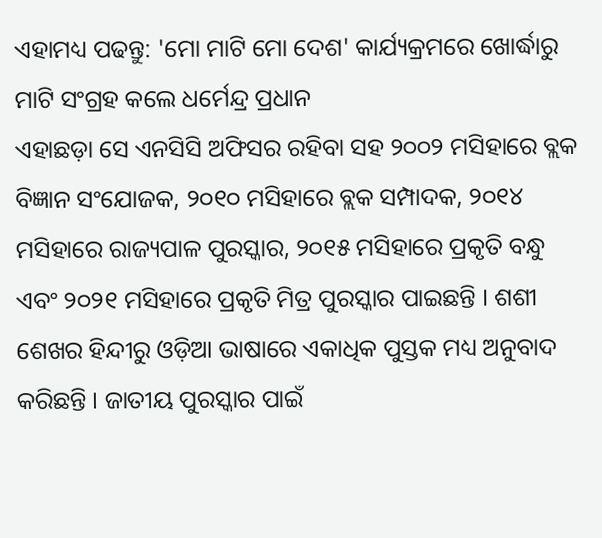ଏହାମଧ୍ୟ ପଢନ୍ତୁ: 'ମୋ ମାଟି ମୋ ଦେଶ' କାର୍ଯ୍ୟକ୍ରମରେ ଖୋର୍ଦ୍ଧାରୁ ମାଟି ସଂଗ୍ରହ କଲେ ଧର୍ମେନ୍ଦ୍ର ପ୍ରଧାନ
ଏହାଛଡ଼ା ସେ ଏନସିସି ଅଫିସର ରହିବା ସହ ୨୦୦୨ ମସିହାରେ ବ୍ଲକ ବିଜ୍ଞାନ ସଂଯୋଜକ, ୨୦୧୦ ମସିହାରେ ବ୍ଲକ ସମ୍ପାଦକ, ୨୦୧୪ ମସିହାରେ ରାଜ୍ୟପାଳ ପୁରସ୍କାର, ୨୦୧୫ ମସିହାରେ ପ୍ରକୃତି ବନ୍ଧୁ ଏବଂ ୨୦୨୧ ମସିହାରେ ପ୍ରକୃତି ମିତ୍ର ପୁରସ୍କାର ପାଇଛନ୍ତି । ଶଶୀ ଶେଖର ହିନ୍ଦୀରୁ ଓଡ଼ିଆ ଭାଷାରେ ଏକାଧିକ ପୁସ୍ତକ ମଧ୍ୟ ଅନୁବାଦ କରିଛନ୍ତି । ଜାତୀୟ ପୁରସ୍କାର ପାଇଁ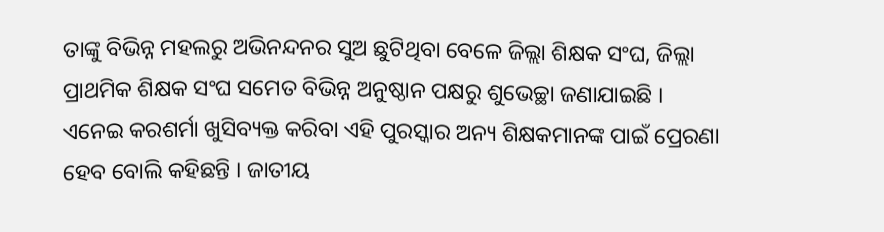ତାଙ୍କୁ ବିଭିନ୍ନ ମହଲରୁ ଅଭିନନ୍ଦନର ସୁଅ ଛୁଟିଥିବା ବେଳେ ଜିଲ୍ଲା ଶିକ୍ଷକ ସଂଘ, ଜିଲ୍ଲା ପ୍ରାଥମିକ ଶିକ୍ଷକ ସଂଘ ସମେତ ବିଭିନ୍ନ ଅନୁଷ୍ଠାନ ପକ୍ଷରୁ ଶୁଭେଚ୍ଛା ଜଣାଯାଇଛି । ଏନେଇ କରଶର୍ମା ଖୁସିବ୍ୟକ୍ତ କରିବା ଏହି ପୁରସ୍କାର ଅନ୍ୟ ଶିକ୍ଷକମାନଙ୍କ ପାଇଁ ପ୍ରେରଣା ହେବ ବୋଲି କହିଛନ୍ତି । ଜାତୀୟ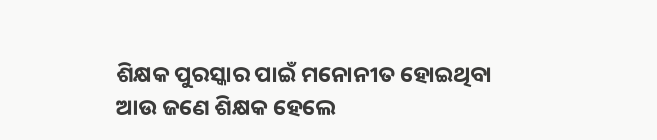ଶିକ୍ଷକ ପୁରସ୍କାର ପାଇଁ ମନୋନୀତ ହୋଇଥିବା ଆଉ ଜଣେ ଶିକ୍ଷକ ହେଲେ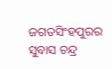ଜଗତସିଂହପୁରର ସୁବାସ ଚନ୍ଦ୍ର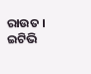ରାଉତ ।
ଇଟିଭି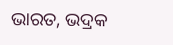ଭାରତ, ଭଦ୍ରକ